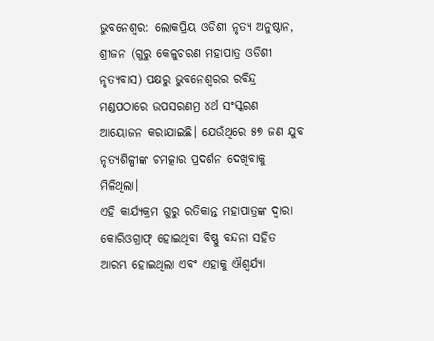ଭୁବନେଶ୍ୱର: ଲୋକପ୍ରିୟ ଓଡିଶୀ ନୃତ୍ୟ ଅନୁଷ୍ଠାନ, ଶ୍ରୀଜନ (ଗୁରୁ କେଳୁଚରଣ ମହାପାତ୍ର ଓଡିଶୀ ନୃତ୍ୟବାସ) ପକ୍ଷରୁ ଭୁବନେଶ୍ୱରର ରବିନ୍ଦ୍ର ମଣ୍ଡପଠାରେ ଉପସରଣମ୍ର ୪ର୍ଥ ସଂସ୍କରଣ ଆୟୋଜନ କରାଯାଇଛି। ଯେଉଁଥିରେ ୫୭ ଜଣ ଯୁବ ନୃତ୍ୟଶିଳ୍ପୀଙ୍କ ଚମତ୍କାର ପ୍ରଦର୍ଶନ ଦେଖିବାକୁ ମିଳିଥିଲା।
ଏହି କାର୍ଯ୍ୟକ୍ରମ ଗୁରୁ ରତିକାନ୍ତ ମହାପାତ୍ରଙ୍କ ଦ୍ୱାରା କୋରିଓଗ୍ରାଫ୍ ହୋଇଥିବା ବିଷ୍ଣୁ ବନ୍ଦନା ସହିତ ଆରମ୍ଭ ହୋଇଥିଲା ଏବଂ ଏହାକୁ ଐଶ୍ୱର୍ଯ୍ୟା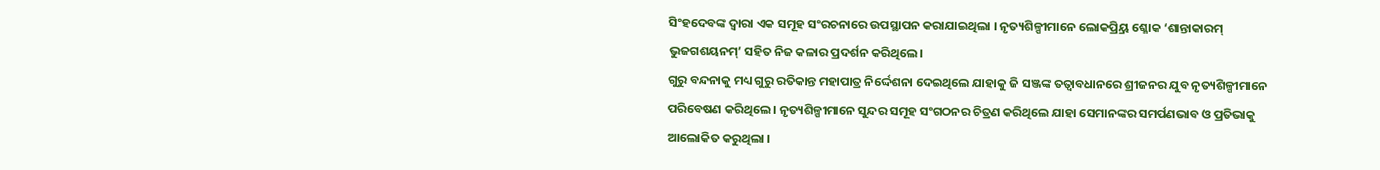ସିଂହଦେବଙ୍କ ଦ୍ୱାରା ଏକ ସମୂହ ସଂରଚନାରେ ଉପସ୍ଥାପନ କରାଯାଇଥିଲା । ନୃତ୍ୟଶିଳ୍ପୀମାନେ ଲୋକପ୍ର୍ରିୟ ଶ୍ଳୋକ ‘ଶାନ୍ତାକାରମ୍ ଭୁଜଗଶୟନମ୍’ ସହିତ ନିଜ କଳାର ପ୍ରଦର୍ଶନ କରିଥିଲେ ।
ଗୁରୁ ବନ୍ଦନାକୁ ମଧ୍ୟ ଗୁରୁ ରତିକାନ୍ତ ମହାପାତ୍ର ନିର୍ଦ୍ଦେଶନା ଦେଇଥିଲେ ଯାହାକୁ ଜି ସଞ୍ଜଙ୍କ ତତ୍ୱାବଧାନରେ ଶ୍ରୀଜନର ଯୁବ ନୃତ୍ୟଶିଳ୍ପୀମାନେ ପରିବେଷଣ କରିଥିଲେ । ନୃତ୍ୟଶିଳ୍ପୀମାନେ ସୁନ୍ଦର ସମୂହ ସଂଗଠନର ଚିତ୍ରଣ କରିଥିଲେ ଯାହା ସେମାନଙ୍କର ସମର୍ପଣଭାବ ଓ ପ୍ରତିଭାକୁ ଆଲୋକିତ କରୁଥିଲା ।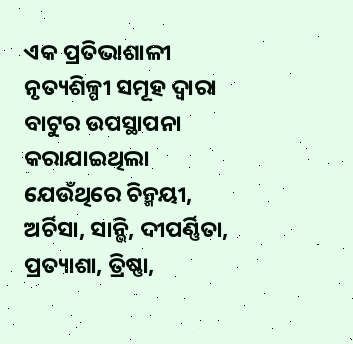ଏକ ପ୍ରତିଭାଶାଳୀ ନୃତ୍ୟଶିଳ୍ପୀ ସମୂହ ଦ୍ୱାରା ବାଟୁର ଉପସ୍ଥାପନା କରାଯାଇଥିଲା ଯେଉଁଥିରେ ଚିନ୍ମୟୀ, ଅର୍ଚିସା, ସାନ୍ଭି, ଦୀପର୍ଣ୍ଣିତା, ପ୍ରତ୍ୟାଶା, ତ୍ରିଷ୍ଣା,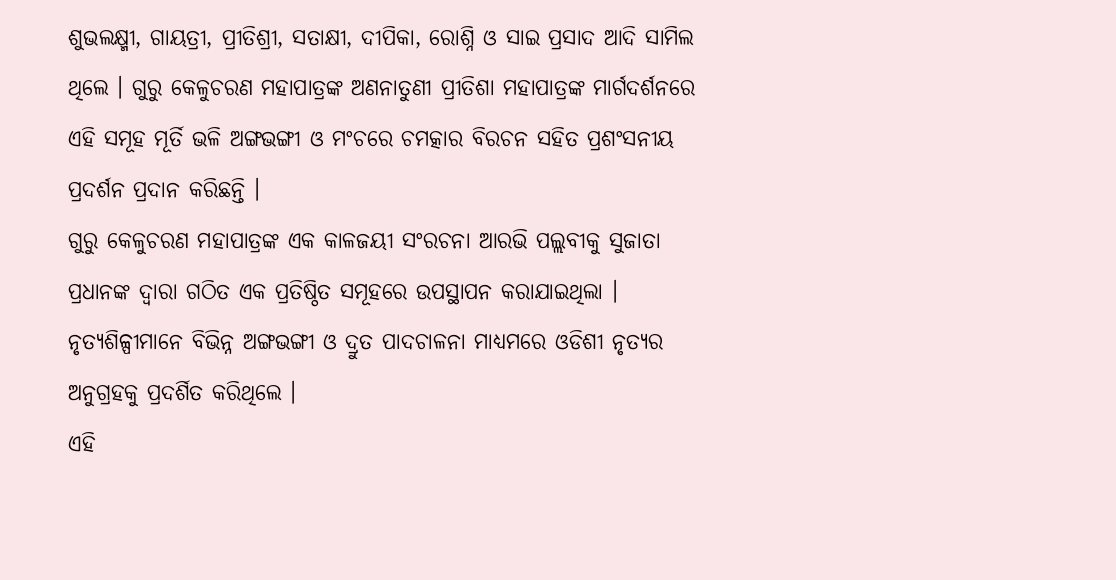ଶୁଭଲକ୍ଷ୍ମୀ, ଗାୟତ୍ରୀ, ପ୍ରୀତିଶ୍ରୀ, ସତାକ୍ଷୀ, ଦୀପିକା, ରୋଶ୍ନି ଓ ସାଇ ପ୍ରସାଦ ଆଦି ସାମିଲ ଥିଲେ । ଗୁରୁ କେଳୁଚରଣ ମହାପାତ୍ରଙ୍କ ଅଣନାତୁଣୀ ପ୍ରୀତିଶା ମହାପାତ୍ରଙ୍କ ମାର୍ଗଦର୍ଶନରେ ଏହି ସମୂହ ମୂର୍ତି ଭଳି ଅଙ୍ଗଭଙ୍ଗୀ ଓ ମଂଚରେ ଚମତ୍କାର ବିରଚନ ସହିତ ପ୍ରଶଂସନୀୟ ପ୍ରଦର୍ଶନ ପ୍ରଦାନ କରିଛନ୍ତି ।
ଗୁରୁ କେଳୁଚରଣ ମହାପାତ୍ରଙ୍କ ଏକ କାଳଜୟୀ ସଂରଚନା ଆରଭି ପଲ୍ଲବୀକୁ ସୁଜାତା ପ୍ରଧାନଙ୍କ ଦ୍ୱାରା ଗଠିତ ଏକ ପ୍ରତିଷ୍ଠିତ ସମୂହରେ ଉପସ୍ଥାପନ କରାଯାଇଥିଲା । ନୃତ୍ୟଶିଳ୍ପୀମାନେ ବିଭିନ୍ନ ଅଙ୍ଗଭଙ୍ଗୀ ଓ ଦ୍ରୁତ ପାଦଚାଳନା ମାଧ୍ୟମରେ ଓଡିଶୀ ନୃତ୍ୟର ଅନୁଗ୍ରହକୁ ପ୍ରଦର୍ଶିତ କରିଥିଲେ ।
ଏହି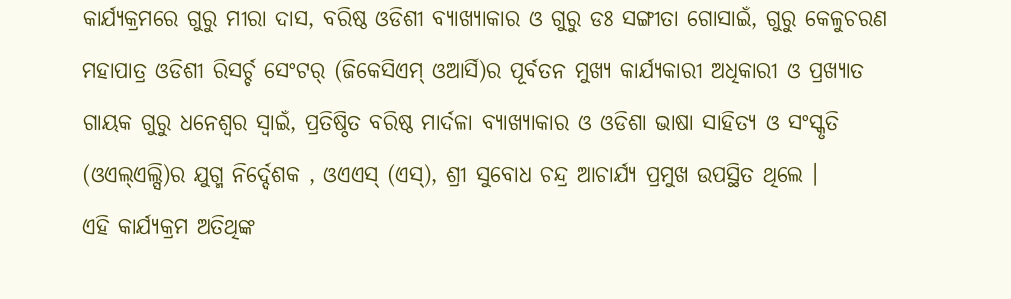କାର୍ଯ୍ୟକ୍ରମରେ ଗୁରୁ ମୀରା ଦାସ, ବରିଷ୍ଠ ଓଡିଶୀ ବ୍ୟାଖ୍ୟାକାର ଓ ଗୁରୁ ଡଃ ସଙ୍ଗୀତା ଗୋସାଇଁ, ଗୁରୁ କେଳୁଚରଣ ମହାପାତ୍ର ଓଡିଶୀ ରିସର୍ଚ୍ଚ ସେଂଟର୍ (ଜିକେସିଏମ୍ ଓଆର୍ସି)ର ପୂର୍ବତନ ମୁଖ୍ୟ କାର୍ଯ୍ୟକାରୀ ଅଧିକାରୀ ଓ ପ୍ରଖ୍ୟାତ ଗାୟକ ଗୁରୁ ଧନେଶ୍ୱର ସ୍ୱାଇଁ, ପ୍ରତିଷ୍ଠିତ ବରିଷ୍ଠ ମାର୍ଦଳା ବ୍ୟାଖ୍ୟାକାର ଓ ଓଡିଶା ଭାଷା ସାହିତ୍ୟ ଓ ସଂସ୍କୃତି (ଓଏଲ୍ଏଲ୍ସି)ର ଯୁଗ୍ମ ନିର୍ଦ୍ଦେଶକ , ଓଏଏସ୍ (ଏସ୍), ଶ୍ରୀ ସୁବୋଧ ଚନ୍ଦ୍ର ଆଚାର୍ଯ୍ୟ ପ୍ରମୁଖ ଉପସ୍ଥିତ ଥିଲେ ।
ଏହି କାର୍ଯ୍ୟକ୍ରମ ଅତିଥିଙ୍କ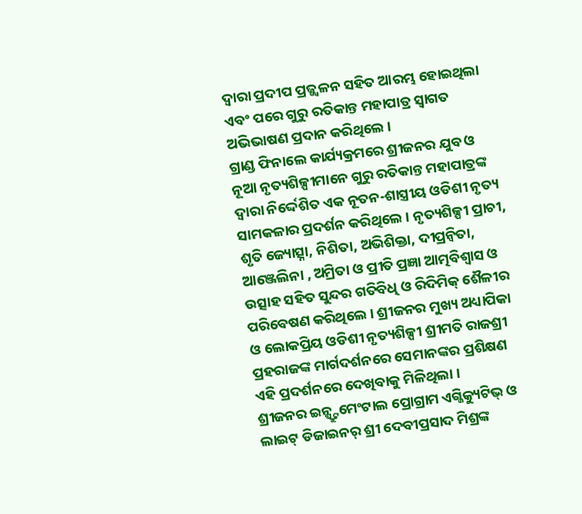ଦ୍ୱାରା ପ୍ରଦୀପ ପ୍ରଜ୍ଜ୍ୱଳନ ସହିତ ଆରମ୍ଭ ହୋଇଥିଲା ଏବଂ ପରେ ଗୁରୁ ରତିକାନ୍ତ ମହାପାତ୍ର ସ୍ୱାଗତ ଅଭିଭାଷଣ ପ୍ରଦାନ କରିଥିଲେ ।
ଗ୍ରାଣ୍ଡ ଫିନାଲେ କାର୍ଯ୍ୟକ୍ରମରେ ଶ୍ରୀଜନର ଯୁବ ଓ ନୂଆ ନୃତ୍ୟଶିଳ୍ପୀମାନେ ଗୁରୁ ରତିକାନ୍ତ ମହାପାତ୍ରଙ୍କ ଦ୍ୱାରା ନିର୍ଦ୍ଦେଶିତ ଏକ ନୂତନ-ଶାସ୍ତ୍ରୀୟ ଓଡିଶୀ ନୃତ୍ୟ ସାମକଳାର ପ୍ରଦର୍ଶନ କରିଥିଲେ । ନୃତ୍ୟଶିଳ୍ପୀ ପ୍ରାଚୀ, ଶୃତି ଜ୍ୟୋତ୍ସ୍ନା, ନିଶିତା, ଅଭିଶିକ୍ତା, ଦୀପ୍ରନ୍ୱିତା, ଆଞ୍ଜେଲିନା , ଅମ୍ରିତା ଓ ପ୍ରୀତି ପ୍ରଜ୍ଞା ଆତ୍ମବିଶ୍ୱାସ ଓ ଉତ୍ସାହ ସହିତ ସୁନ୍ଦର ଗତିବିଧି ଓ ରିଦିମିକ୍ ଶୈଳୀର ପରିବେଷଣ କରିଥିଲେ । ଶ୍ରୀଜନର ମୁଖ୍ୟ ଅଧ୍ୟାପିକା ଓ ଲୋକପ୍ରିୟ ଓଡିଶୀ ନୃତ୍ୟଶିଳ୍ପୀ ଶ୍ରୀମତି ରାଜଶ୍ରୀ ପ୍ରହରାଜଙ୍କ ମାର୍ଗଦର୍ଶନରେ ସେମାନଙ୍କର ପ୍ରଶିକ୍ଷଣ ଏହି ପ୍ରଦର୍ଶନରେ ଦେଖିବାକୁ ମିଳିଥିଲା ।
ଶ୍ରୀଜନର ଇନ୍ଷ୍ଟ୍ରୁମେଂଟାଲ ପ୍ରୋଗ୍ରାମ ଏଗ୍ଜିକ୍ୟୁଟିଭ୍ ଓ ଲାଇଟ୍ ଡିଜାଇନର୍ ଶ୍ରୀ ଦେବୀପ୍ରସାଦ ମିଶ୍ରଙ୍କ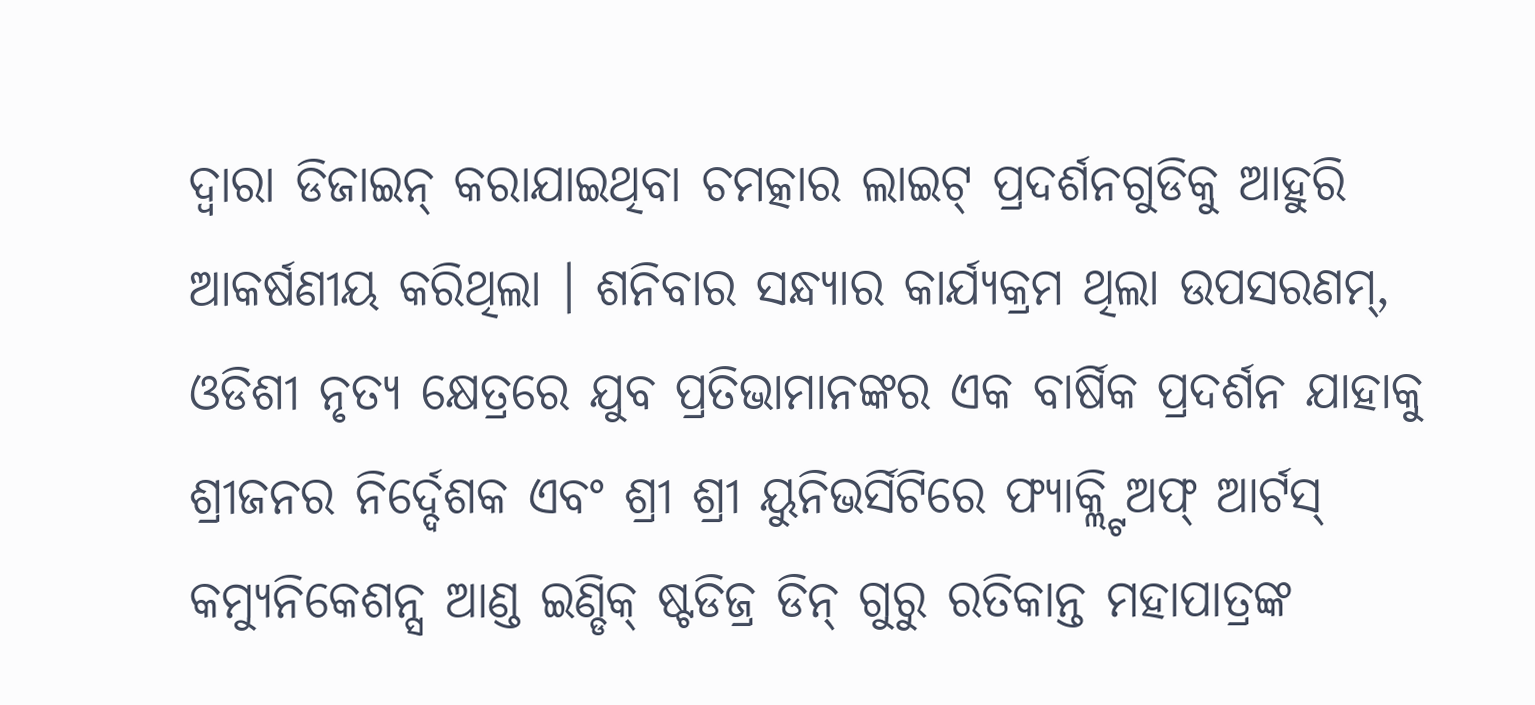ଦ୍ୱାରା ଡିଜାଇନ୍ କରାଯାଇଥିବା ଚମତ୍କାର ଲାଇଟ୍ ପ୍ରଦର୍ଶନଗୁଡିକୁ ଆହୁରି ଆକର୍ଷଣୀୟ କରିଥିଲା । ଶନିବାର ସନ୍ଧ୍ୟାର କାର୍ଯ୍ୟକ୍ରମ ଥିଲା ଉପସରଣମ୍, ଓଡିଶୀ ନୃତ୍ୟ କ୍ଷେତ୍ରରେ ଯୁବ ପ୍ରତିଭାମାନଙ୍କର ଏକ ବାର୍ଷିକ ପ୍ରଦର୍ଶନ ଯାହାକୁ ଶ୍ରୀଜନର ନିର୍ଦ୍ଦେଶକ ଏବଂ ଶ୍ରୀ ଶ୍ରୀ ୟୁନିଭର୍ସିଟିରେ ଫ୍ୟାକ୍ଲ୍ଟି ଅଫ୍ ଆର୍ଟସ୍ କମ୍ୟୁନିକେଶନ୍ସ ଆଣ୍ଡ ଇଣ୍ଡିକ୍ ଷ୍ଟଡିଜ୍ର ଡିନ୍ ଗୁରୁ ରତିକାନ୍ତ ମହାପାତ୍ରଙ୍କ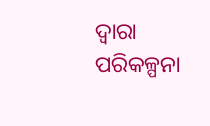ଦ୍ୱାରା ପରିକଳ୍ପନା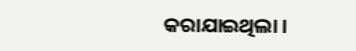କରାଯାଇଥିଲା ।